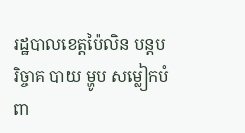រដ្ឋបាលខេត្តប៉ៃលិន បន្តបរិច្ចាគ បាយ ម្ហូប សម្លៀកបំពា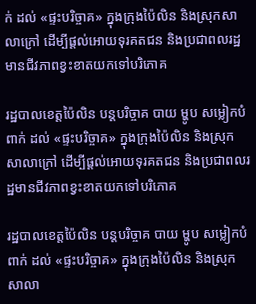ក់ ដល់ «ផ្ទះបរិច្ចាគ» ក្នុងក្រុងប៉ៃលិន និងស្រុកសាលាក្រៅ ដើម្បីផ្តល់អោយទុរគតជន និងប្រជាពលរដ្ឋមានជីវភាពខ្វះខាតយកទៅបរិភោគ

រដ្ឋបាលខេត្តប៉ៃលិន បន្តបរិច្ចាគ បាយ ម្ហូប សម្លៀកបំពាក់ ដល់ «ផ្ទះបរិច្ចាគ» ក្នុងក្រុងប៉ៃលិន និងស្រុកសាលាក្រៅ ដើម្បីផ្តល់អោយទុរគតជន និងប្រជាពលរដ្ឋមានជីវភាពខ្វះខាតយកទៅបរិភោគ

រដ្ឋបាលខេត្តប៉ៃលិន បន្តបរិច្ចាគ បាយ ម្ហូប សម្លៀកបំពាក់ ដល់ «ផ្ទះបរិច្ចាគ» ក្នុងក្រុងប៉ៃលិន និងស្រុកសាលា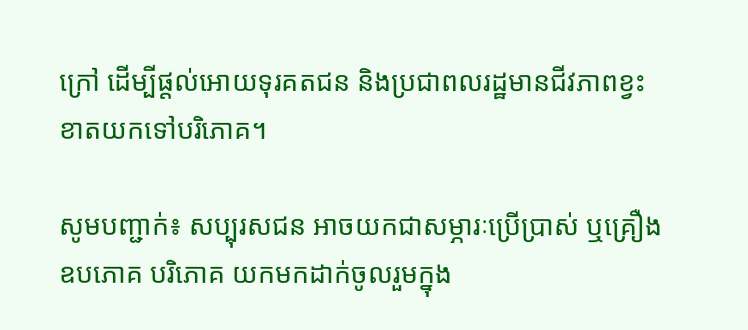ក្រៅ ដើម្បីផ្តល់អោយទុរគតជន និងប្រជាពលរដ្ឋមានជីវភាពខ្វះខាតយកទៅបរិភោគ។

សូមបញ្ជាក់៖ សប្បុរសជន អាចយកជាសម្ភារៈប្រើប្រាស់ ឬគ្រឿងឧបភោគ បរិភោគ យកមកដាក់ចូលរួមក្នុង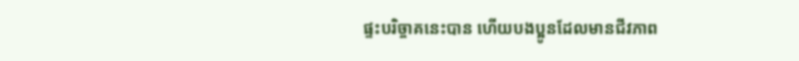ផ្ទះបរិច្ចាគនេះបាន ហើយបងប្អូនដែលមានជីវភាព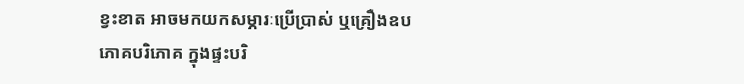ខ្វះខាត អាចមកយកសម្ភារៈប្រើប្រាស់ ឬគ្រឿងឧបភោគបរិភោគ ក្នុងផ្ទះបរិ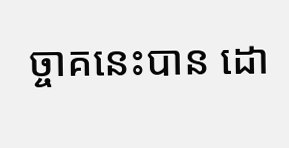ច្ចាគនេះបាន ដោ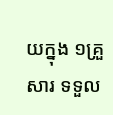យក្នុង ១គ្រួសារ ទទួល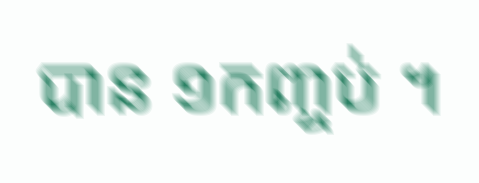បាន ១កញ្ចប់ ។